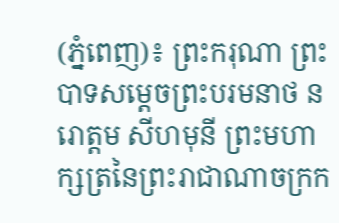(ភ្នំពេញ)៖ ព្រះករុណា ព្រះបាទសម្តេចព្រះបរមនាថ នរោត្តម សីហមុនី ព្រះមហាក្សត្រនៃព្រះរាជាណាចក្រក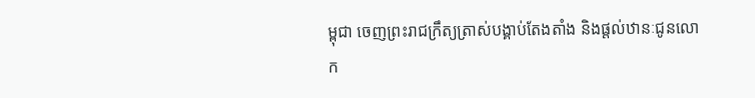ម្ពុជា ចេញព្រះរាជក្រឹត្យត្រាស់បង្គាប់តែងតាំង និងផ្តល់ឋានៈជូនលោក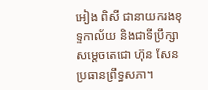អៀង ពិសី ជានាយករងខុទ្ទកាល័យ និងជាទីប្រឹក្សាសម្តេចតេជោ ហ៊ុន សែន ប្រធានព្រឹទ្ធសភា។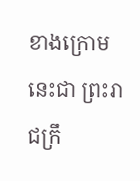ខាងក្រោមនេះជា ព្រះរាជក្រឹ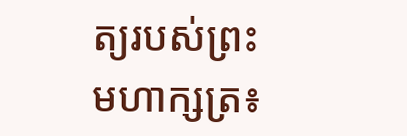ត្យរបស់ព្រះមហាក្សត្រ៖